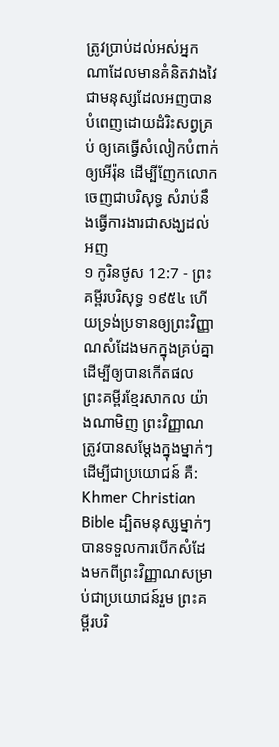ត្រូវប្រាប់ដល់អស់អ្នកណាដែលមានគំនិតវាងវៃ ជាមនុស្សដែលអញបានបំពេញដោយដំរិះសព្វគ្រប់ ឲ្យគេធ្វើសំលៀកបំពាក់ឲ្យអើរ៉ុន ដើម្បីញែកលោកចេញជាបរិសុទ្ធ សំរាប់នឹងធ្វើការងារជាសង្ឃដល់អញ
១ កូរិនថូស 12:7 - ព្រះគម្ពីរបរិសុទ្ធ ១៩៥៤ ហើយទ្រង់ប្រទានឲ្យព្រះវិញ្ញាណសំដែងមកក្នុងគ្រប់គ្នា ដើម្បីឲ្យបានកើតផល ព្រះគម្ពីរខ្មែរសាកល យ៉ាងណាមិញ ព្រះវិញ្ញាណត្រូវបានសម្ដែងក្នុងម្នាក់ៗ ដើម្បីជាប្រយោជន៍ គឺ: Khmer Christian Bible ដ្បិតមនុស្សម្នាក់ៗបានទទួលការបើកសំដែងមកពីព្រះវិញ្ញាណសម្រាប់ជាប្រយោជន៍រួម ព្រះគម្ពីរបរិ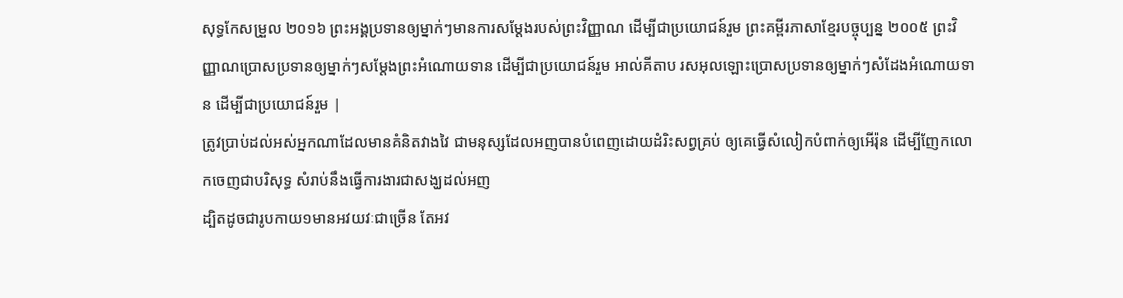សុទ្ធកែសម្រួល ២០១៦ ព្រះអង្គប្រទានឲ្យម្នាក់ៗមានការសម្ដែងរបស់ព្រះវិញ្ញាណ ដើម្បីជាប្រយោជន៍រួម ព្រះគម្ពីរភាសាខ្មែរបច្ចុប្បន្ន ២០០៥ ព្រះវិញ្ញាណប្រោសប្រទានឲ្យម្នាក់ៗសម្តែងព្រះអំណោយទាន ដើម្បីជាប្រយោជន៍រួម អាល់គីតាប រសអុលឡោះប្រោសប្រទានឲ្យម្នាក់ៗសំដែងអំណោយទាន ដើម្បីជាប្រយោជន៍រួម |
ត្រូវប្រាប់ដល់អស់អ្នកណាដែលមានគំនិតវាងវៃ ជាមនុស្សដែលអញបានបំពេញដោយដំរិះសព្វគ្រប់ ឲ្យគេធ្វើសំលៀកបំពាក់ឲ្យអើរ៉ុន ដើម្បីញែកលោកចេញជាបរិសុទ្ធ សំរាប់នឹងធ្វើការងារជាសង្ឃដល់អញ
ដ្បិតដូចជារូបកាយ១មានអវយវៈជាច្រើន តែអវ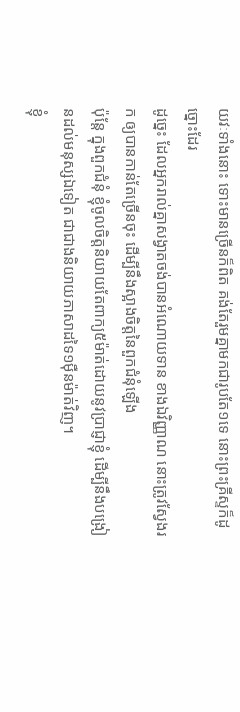យវៈទាំងនោះ ទោះមានច្រើនក៏ពិត គង់តែរួមគ្នាមកជារូបតែ១ទេ នោះព្រះគ្រីស្ទក៏ដូច្នោះដែរ
ដូច្នេះ ដែលអ្នករាល់គ្នាសង្វាតចង់បានអំណោយទាន ខាងឯវិញ្ញាណ នោះត្រូវស្វែងរក ឲ្យបានកាន់តែច្រើនចុះ ដើម្បីនឹងស្អាងចិត្តនៃពួកជំនុំឡើង
ប៉ុន្តែ ក្នុងពួកជំនុំ ខ្ញុំចូលចិត្តនិយាយតែពាក្យ៥ម៉ាត់ដោយនូវប្រាជ្ញាខ្ញុំ ដើម្បីនឹងបង្រៀនដល់មនុស្សឯទៀត ជាជាងនិយាយភាសាដទៃ១ម៉ឺនម៉ាត់វិញ។
ខ្ញុំ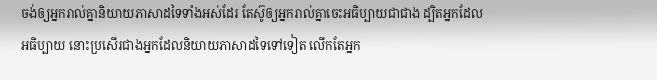ចង់ឲ្យអ្នករាល់គ្នានិយាយភាសាដទៃទាំងអស់ដែរ តែស៊ូឲ្យអ្នករាល់គ្នាចេះអធិប្បាយជាជាង ដ្បិតអ្នកដែលអធិប្បាយ នោះប្រសើរជាងអ្នកដែលនិយាយភាសាដទៃទៅទៀត លើកតែអ្នក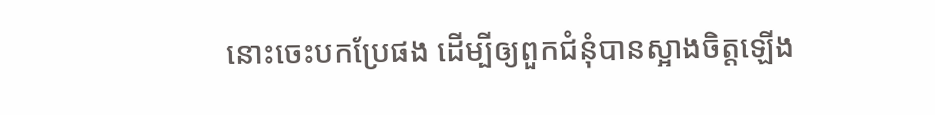នោះចេះបកប្រែផង ដើម្បីឲ្យពួកជំនុំបានស្អាងចិត្តឡើង